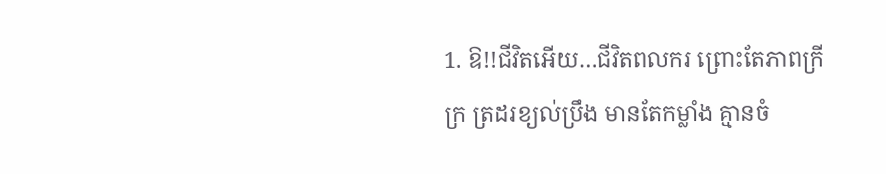1. ឱ!!ជីវិតអើយ…ជីវិតពលករ ព្រោះតែភាពក្រីក្រ ត្រដរខ្យល់ប្រឹង មានតែកម្លាំង គ្មានចំ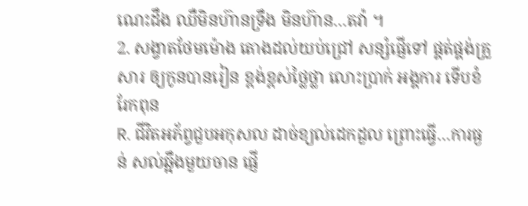ណេះដឹង ឈឺមិនហ៊ានទ្រឹង មិនហ៊ាន…តវ៉ា ។
2. សង្វាតថែមម៉ោង តោងដល់យប់ជ្រៅ សន្សំផ្ញើទៅ ផ្គត់ផ្គង់គ្រួសារ ឲ្យកូនបានរៀន ខ្ពង់ខ្ពស់ថ្លៃថ្លា លោះប្រាក់ អង្គការ ទើបខំរែកពុន
R. ជីវិតអភ័ព្វជួបអកុសល ដាច់ខ្យល់ដេកដួល ព្រោះធ្វើ…ការធ្ងន់ សល់ឆ្អឹងមួយចាន ផ្ញើ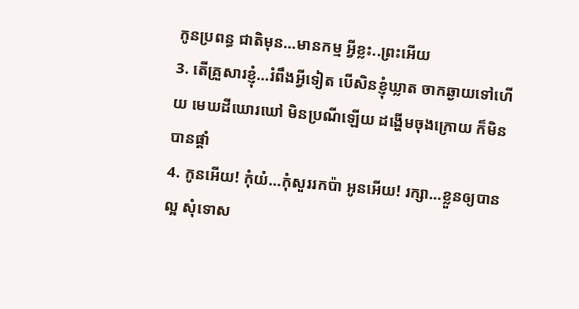កូនប្រពន្ធ ជាតិមុន…មានកម្ម អ្វីខ្លះ..ព្រះអើយ
3. តើគ្រួសារខ្ញុំ…រំពឹងអ្វីទៀត បើសិនខ្ញុំឃ្លាត ចាកឆ្ងាយទៅហើយ មេឃដីឃោរឃៅ មិនប្រណីឡើយ ដង្ហើមចុងក្រោយ ក៏មិនបានផ្តាំ
4. កូនអើយ! កុំយំ…កុំសួររកប៉ា អូនអើយ! រក្សា…ខ្លួនឲ្យបានល្អ សុំទោស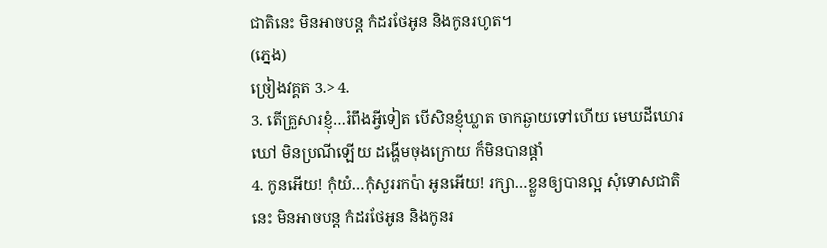ជាតិនេះ មិនអាចបន្ត កំដរថែអូន និងកូនរហូត។
(ភ្នេង)
ច្រៀងវគ្គត 3.> 4.
3. តើគ្រួសារខ្ញុំ…រំពឹងអ្វីទៀត បើសិនខ្ញុំឃ្លាត ចាកឆ្ងាយទៅហើយ មេឃដីឃោរឃៅ មិនប្រណីឡើយ ដង្ហើមចុងក្រោយ ក៏មិនបានផ្តាំ
4. កូនអើយ! កុំយំ…កុំសួររកប៉ា អូនអើយ! រក្សា…ខ្លួនឲ្យបានល្អ សុំទោសជាតិនេះ មិនអាចបន្ត កំដរថែអូន និងកូនរ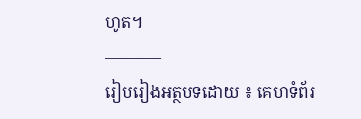ហូត។
———–
រៀបរៀងអត្ថបទដោយ ៖ គេហទំព័រ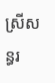ស្រីសន្ធរ